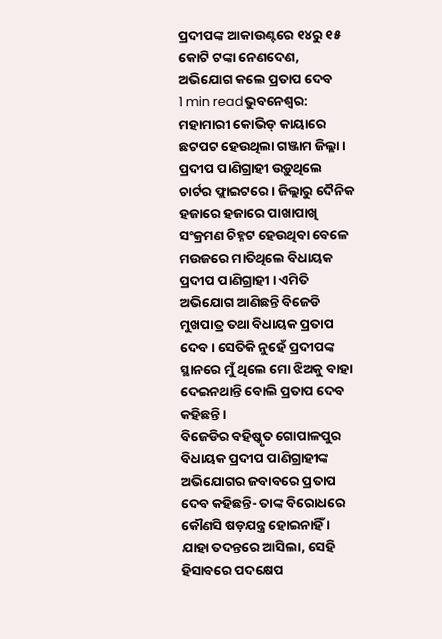ପ୍ରଦୀପଙ୍କ ଆକାଉଣ୍ଟରେ ୧୪ରୁ ୧୫ କୋଟି ଟଙ୍କା ନେଣଦେଣ, ଅଭିଯୋଗ କଲେ ପ୍ରତାପ ଦେବ
1 min readଭୁବନେଶ୍ୱର: ମହାମାରୀ କୋଭିଡ୍ କାୟାରେ ଛଟପଟ ହେଉଥିଲା ଗଞ୍ଜାମ ଜିଲ୍ଲା । ପ୍ରଦୀପ ପାଣିଗ୍ରାହୀ ଉଡ଼ୁଥିଲେ ଚାର୍ଟର ଫ୍ଲାଇଟରେ । ଜିଲ୍ଲାରୁ ଦୈନିକ ହଜାରେ ହଜାରେ ପାଖାପାଖି ସଂକ୍ରମଣ ଚିହ୍ନଟ ହେଉଥିବା ବେଳେ ମଉଜରେ ମାତିଥିଲେ ବିଧାୟକ ପ୍ରଦୀପ ପାଣିଗ୍ରାହୀ । ଏମିତି ଅଭିଯୋଗ ଆଣିଛନ୍ତି ବିଜେଡି ମୁଖପାତ୍ର ତଥା ବିଧାୟକ ପ୍ରତାପ ଦେବ । ସେତିକି ନୁହେଁ ପ୍ରଦୀପଙ୍କ ସ୍ଥାନରେ ମୁଁ ଥିଲେ ମୋ ଝିଅକୁ ବାହା ଦେଇନଥାନ୍ତି ବୋଲି ପ୍ରତାପ ଦେବ କହିଛନ୍ତି ।
ବିଜେଡିର ବହିଷ୍କୃତ ଗୋପାଳପୁର ବିଧାୟକ ପ୍ରଦୀପ ପାଣିଗ୍ରାହୀଙ୍କ ଅଭିଯୋଗର ଜବାବରେ ପ୍ରତାପ ଦେବ କହିଛନ୍ତି- ତାଙ୍କ ବିରୋଧରେ କୌଣସି ଷଡ଼ଯନ୍ତ୍ର ହୋଇନାହିଁ । ଯାହା ତଦନ୍ତରେ ଆସିଲା, ସେହି ହିସାବରେ ପଦକ୍ଷେପ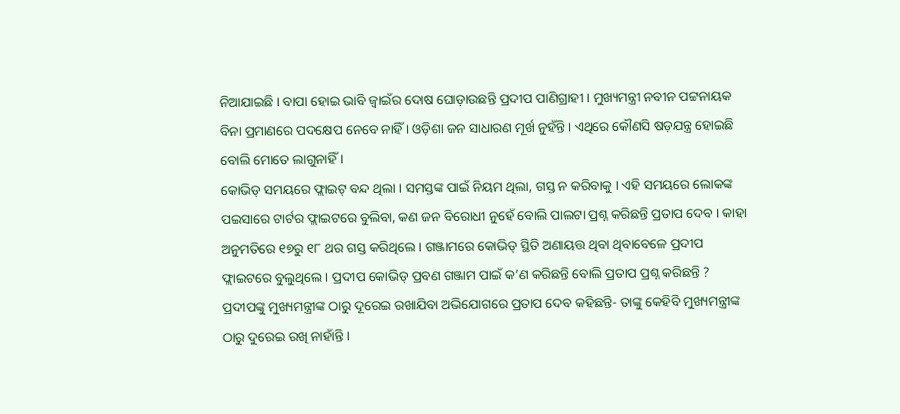ନିଆଯାଇଛି । ବାପା ହୋଇ ଭାବି ଜ୍ୱାଇଁର ଦୋଷ ଘୋଡ଼ାଉଛନ୍ତି ପ୍ରଦୀପ ପାଣିଗ୍ରାହୀ । ମୁଖ୍ୟମନ୍ତ୍ରୀ ନବୀନ ପଟ୍ଟନାୟକ ବିନା ପ୍ରମାଣରେ ପଦକ୍ଷେପ ନେବେ ନାହିଁ । ଓଡ଼ିଶା ଜନ ସାଧାରଣ ମୂର୍ଖ ନୁହଁନ୍ତି । ଏଥିରେ କୌଣସି ଷଡ଼ଯନ୍ତ୍ର ହୋଇଛି ବୋଲି ମୋତେ ଲାଗୁନାହିଁ ।
କୋଭିଡ୍ ସମୟରେ ଫ୍ଲାଇଟ୍ ବନ୍ଦ ଥିଲା । ସମସ୍ତଙ୍କ ପାଇଁ ନିୟମ ଥିଲା, ଗସ୍ତ ନ କରିବାକୁ । ଏହି ସମୟରେ ଲୋକଙ୍କ ପଇସାରେ ଟାର୍ଟର ଫ୍ଲାଇଟରେ ବୁଲିବା, କଣ ଜନ ବିରୋଧୀ ନୁହେଁ ବୋଲି ପାଲଟା ପ୍ରଶ୍ନ କରିଛନ୍ତି ପ୍ରତାପ ଦେବ । କାହା ଅନୁମତିରେ ୧୭ରୁ ୧୮ ଥର ଗସ୍ତ କରିଥିଲେ । ଗଞ୍ଜାମରେ କୋଭିଡ୍ ସ୍ଥିତି ଅଣାୟତ୍ତ ଥିବା ଥିବାବେଳେ ପ୍ରଦୀପ ଫ୍ଲାଇଟରେ ବୁଲୁଥିଲେ । ପ୍ରଦୀପ କୋଭିଡ୍ ପ୍ରବଣ ଗଞ୍ଜାମ ପାଇଁ କ’ଣ କରିଛନ୍ତି ବୋଲି ପ୍ରତାପ ପ୍ରଶ୍ନ କରିଛନ୍ତି ?
ପ୍ରଦୀପଙ୍କୁ ମୁଖ୍ୟମନ୍ତ୍ରୀଙ୍କ ଠାରୁ ଦୂରେଇ ରଖାଯିବା ଅଭିଯୋଗରେ ପ୍ରତାପ ଦେବ କହିଛନ୍ତି- ତାଙ୍କୁ କେହିବି ମୁଖ୍ୟମନ୍ତ୍ରୀଙ୍କ ଠାରୁ ଦୁରେଇ ରଖି ନାହାଁନ୍ତି ।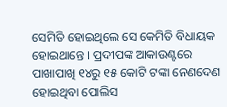ସେମିତି ହୋଇଥିଲେ ସେ କେମିତି ବିଧାୟକ ହୋଇଥାନ୍ତେ । ପ୍ରଦୀପଙ୍କ ଆକାଉଣ୍ଟରେ ପାଖାପାଖି ୧୪ରୁ ୧୫ କୋଟି ଟଙ୍କା ନେଣଦେଣ ହୋଇଥିବା ପୋଲିସ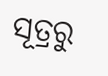ସୂତ୍ରରୁ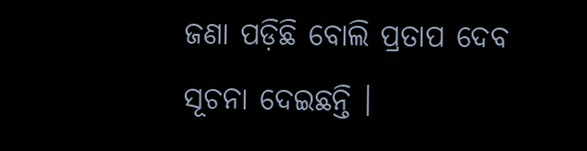ଜଣା ପଡ଼ିଛି ବୋଲି ପ୍ରତାପ ଦେବ ସୂଚନା ଦେଇଛନ୍ତି ।